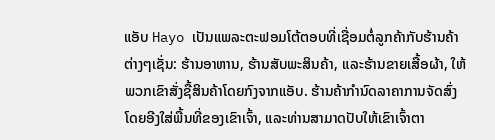ແອັບ Hayo ເປັນແພລະຕະຟອມໂຕ້ຕອບທີ່ເຊື່ອມຕໍ່ລູກຄ້າກັບຮ້ານຄ້າຕ່າງໆເຊັ່ນ: ຮ້ານອາຫານ, ຮ້ານສັບພະສິນຄ້າ, ແລະຮ້ານຂາຍເສື້ອຜ້າ, ໃຫ້ພວກເຂົາສັ່ງຊື້ສິນຄ້າໂດຍກົງຈາກແອັບ. ຮ້ານຄ້າກໍານົດລາຄາການຈັດສົ່ງໂດຍອີງໃສ່ພື້ນທີ່ຂອງເຂົາເຈົ້າ, ແລະທ່ານສາມາດປັບໃຫ້ເຂົາເຈົ້າຕາ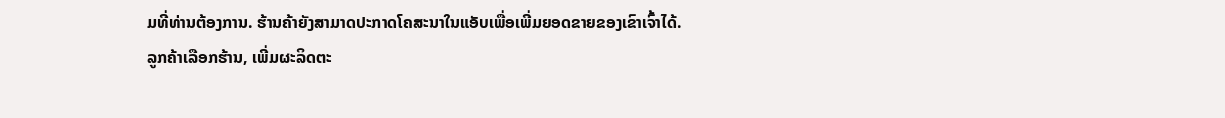ມທີ່ທ່ານຕ້ອງການ. ຮ້ານຄ້າຍັງສາມາດປະກາດໂຄສະນາໃນແອັບເພື່ອເພີ່ມຍອດຂາຍຂອງເຂົາເຈົ້າໄດ້.
ລູກຄ້າເລືອກຮ້ານ, ເພີ່ມຜະລິດຕະ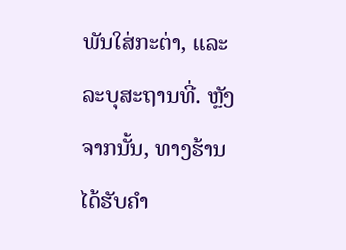ພັນໃສ່ກະຕ່າ, ແລະລະບຸສະຖານທີ່. ຫຼັງຈາກນັ້ນ, ທາງຮ້ານໄດ້ຮັບຄໍາ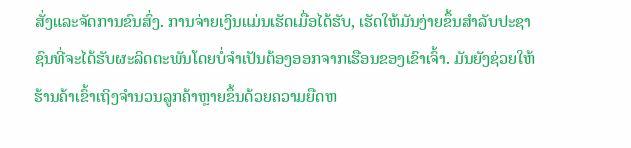ສັ່ງແລະຈັດການຂົນສົ່ງ. ການຈ່າຍເງິນແມ່ນເຮັດເມື່ອໄດ້ຮັບ, ເຮັດໃຫ້ມັນງ່າຍຂຶ້ນສໍາລັບປະຊາຊົນທີ່ຈະໄດ້ຮັບຜະລິດຕະພັນໂດຍບໍ່ຈໍາເປັນຕ້ອງອອກຈາກເຮືອນຂອງເຂົາເຈົ້າ. ມັນຍັງຊ່ວຍໃຫ້ຮ້ານຄ້າເຂົ້າເຖິງຈໍານວນລູກຄ້າຫຼາຍຂຶ້ນດ້ວຍຄວາມຍືດຫ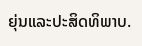ຍຸ່ນແລະປະສິດທິພາບ.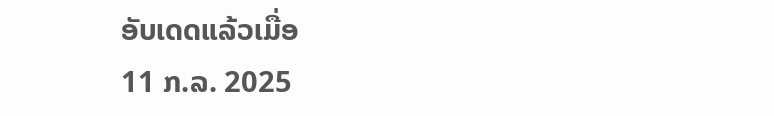ອັບເດດແລ້ວເມື່ອ
11 ກ.ລ. 2025